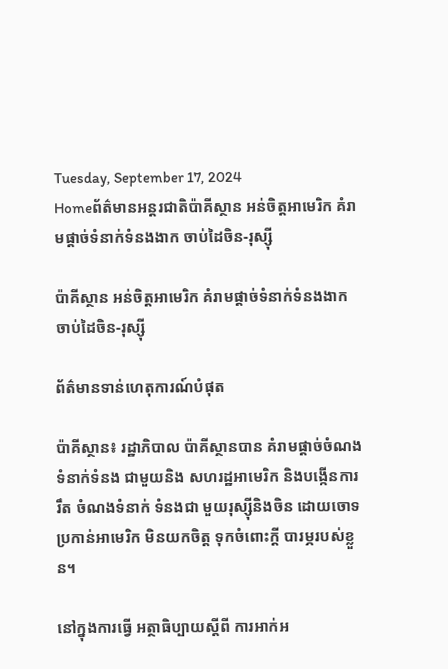Tuesday, September 17, 2024
Homeព័ត៌មានអន្តរជាតិប៉ាគីស្ថាន អន់ចិត្តអាមេរិក គំរាមផ្តាច់ទំនាក់ទំនងងាក ចាប់ដៃចិន-រុស្ស៊ី

ប៉ាគីស្ថាន អន់ចិត្តអាមេរិក គំរាមផ្តាច់ទំនាក់ទំនងងាក ចាប់ដៃចិន-រុស្ស៊ី

ព័ត៌មានទាន់ហេតុការណ៍បំផុត

ប៉ាគីស្ថាន៖ រដ្ឋាភិបាល ប៉ាគីស្ថានបាន គំរាមផ្តាច់ចំណង ទំនាក់ទំនង ជាមួយនិង សហរដ្ឋអាមេរិក និងបង្កើនការរឹត ចំណងទំនាក់ ទំនងជា មួយរុស្ស៊ីនិងចិន ដោយចោទ ប្រកាន់អាមេរិក មិនយកចិត្ត ទុកចំពោះក្តី បារម្ភរបស់ខ្លួន។

នៅក្នុងការធ្វើ អត្ថាធិប្បាយស្តីពី ការអាក់អ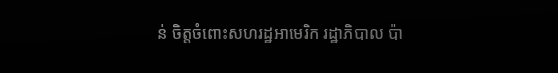ន់ ចិត្តចំពោះសហរដ្ឋអាមេរិក រដ្ឋាភិបាល ប៉ា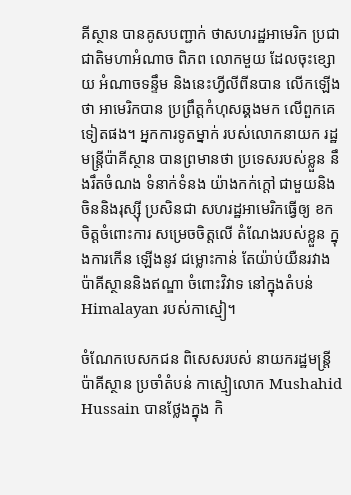គីស្ថាន បានគូសបញ្ជាក់ ថាសហរដ្ឋអាមេរិក ប្រជាជាតិមហាអំណាច ពិភព លោកមួយ ដែលចុះខ្សោយ អំណាចទន្ទឹម និងនេះហ្វីលីពីនបាន លើកឡើងថា អាមេរិកបាន ប្រព្រឹត្តកំហុសឆ្គងមក លើពួកគេទៀតផង។ អ្នកការទូតម្នាក់ របស់លោកនាយក រដ្ឋមន្ត្រីប៉ាគីស្ថាន បានព្រមានថា ប្រទេសរបស់ខ្លួន នឹងរឹតចំណង ទំនាក់ទំនង យ៉ាងកក់ក្តៅ ជាមួយនិង ចិននិងរុស្ស៊ី ប្រសិនជា សហរដ្ឋអាមេរិកធ្វើឲ្យ ខកចិត្តចំពោះការ សម្រេចចិត្តលើ តំណែងរបស់ខ្លួន ក្នុងការកើន ឡើងនូវ ជម្លោះកាន់ តែយ៉ាប់យឺនរវាង ប៉ាគីស្ថាននិងឥណ្ឌា ចំពោះវិវាទ នៅក្នុងតំបន់ Himalayan របស់កាស្មៀ។

ចំណែកបេសកជន ពិសេសរបស់ នាយករដ្ឋមន្ត្រីប៉ាគីស្ថាន ប្រចាំតំបន់ កាស្មៀលោក Mushahid Hussain បានថ្លែងក្នុង កិ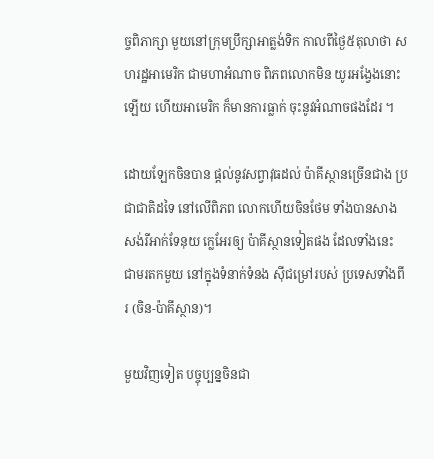ច្ចពិភាក្សា មួយនៅក្រុមប្រឹក្សាអាត្លង់ទិក កាលពីថ្ងៃ៥តុលាថា សហរដ្ឋអាមេរិក ជាមហាអំណាច ពិភពលោកមិន យូរអង្វែងនោះឡើយ ហើយអាមេរិក ក៏មានការធ្លាក់ ចុះនូវអំណាចផងដែរ ។

ដោយឡែកចិនបាន ផ្តល់នូវសព្វាវុធដល់ ប៉ាគីស្ថានច្រើនជាង ប្រជាជាតិដទៃ នៅលើពិភព លោកហើយចិនថែម ទាំងបានសាង សង់រីអាក់ទែនុយ ក្លេអែរឲ្យ ប៉ាគីស្ថានទៀតផង ដែលទាំងនេះ ជាមរតកមួយ នៅក្នុងទំនាក់ទំនង ស៊ីជម្រៅរបស់ ប្រទេសទាំងពីរ (ចិន-ប៉ាគីស្ថាន)។

មួយវិញទៀត បច្ចុប្បន្នចិនជា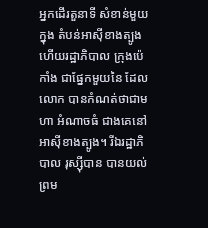អ្នកដើរតួនាទី សំខាន់មួយក្នុង តំបន់អាស៊ីខាងត្បូង ហើយរដ្ឋាភិបាល ក្រុងប៉េកាំង ជាផ្នែកមួយនៃ ដែលលោក បានកំណត់ថាជាមហា អំណាចធំ ជាងគេនៅ អាស៊ីខាងត្បូង។ រីឯរដ្ឋាភិបាល រុស្ស៊ីបាន បានយល់ ព្រម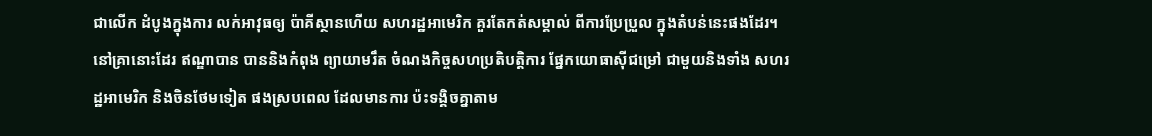ជាលើក ដំបូងក្នុងការ លក់អាវុធឲ្យ ប៉ាគីស្ថានហើយ សហរដ្ឋអាមេរិក គួរតែកត់សម្គាល់ ពីការប្រែប្រួល ក្នុងតំបន់នេះផងដែរ។ នៅគ្រានោះដែរ ឥណ្ឌាបាន បាននិងកំពុង ព្យាយាមរឹត ចំណងកិច្ចសហប្រតិបត្តិការ ផ្នែកយោធាស៊ីជម្រៅ ជាមួយនិងទាំង សហរដ្ឋអាមេរិក និងចិនថែមទៀត ផងស្របពេល ដែលមានការ ប៉ះទង្គិចគ្នាតាម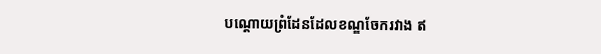បណ្តោយព្រំដែនដែលខណ្ឌចែករវាង ឥ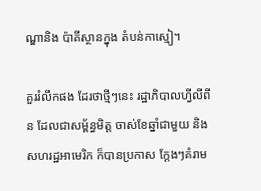ណ្ឌានិង ប៉ាគីស្ថានក្នុង តំបន់កាស្មៀ។

គួររំលឹកផង ដែរថាថ្មីៗនេះ រដ្ឋាភិបាលហ្វីលីពីន ដែលជាសម្ព័ន្ធមិត្ត ចាស់ខែឆ្នាំជាមួយ និងសហរដ្ឋអាមេរិក ក៏បានប្រកាស ក្តែងៗគំរាម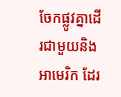ចែកផ្លូវគ្នាដើរជាមួយនិងអាមេរិក ដែរ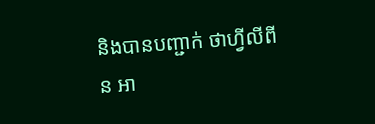និងបានបញ្ជាក់ ថាហ្វីលីពីន អា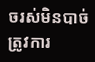ចរស់មិនបាច់ ត្រូវការ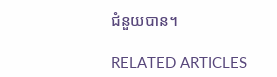ជំនួយបាន។

RELATED ARTICLES